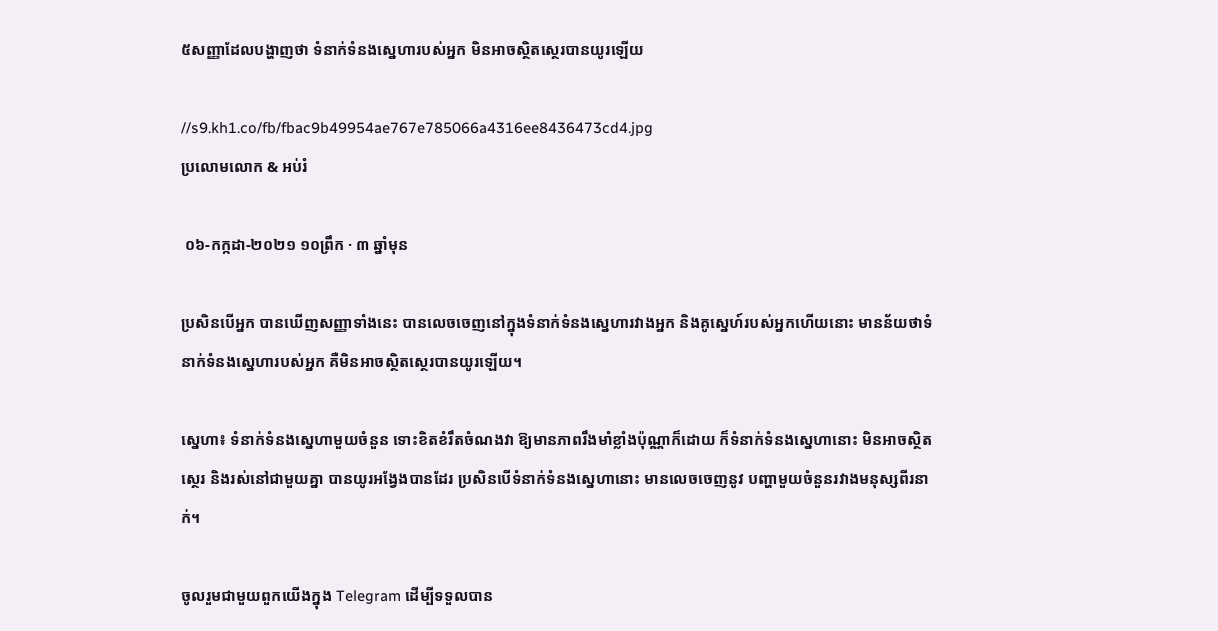៥សញ្ញាដែលបង្ហាញថា ទំនាក់ទំនងស្នេហារបស់អ្នក មិនអាចស្ថិតស្ថេរបានយូរឡើយ

//s9.kh1.co/fb/fbac9b49954ae767e785066a4316ee8436473cd4.jpg
ប្រលោមលោក & អប់រំ

 ០៦-កក្កដា-២០២១ ១០ព្រឹក · ៣ ឆ្នាំមុន

ប្រសិនបើអ្នក បានឃើញសញ្ញាទាំងនេះ បានលេចចេញនៅក្នុងទំនាក់ទំនងស្នេហារវាងអ្នក និងគូស្នេហ៍របស់អ្នកហើយនោះ មានន័យថាទំនាក់ទំនងស្នេហារបស់អ្នក គឺមិនអាចស្ថិតស្ថេរបានយូរឡើយ។

ស្នេហា៖ ទំនាក់ទំនងស្នេហាមួយចំនួន ទោះខិតខំរឹតចំណងវា ឱ្យមានភាពរឹងមាំខ្លាំងប៉ុណ្ណាក៏ដោយ ក៏ទំនាក់ទំនងស្នេហានោះ មិនអាចស្ថិតស្ថេរ និងរស់នៅជាមួយគ្នា បានយូរអង្វែងបានដែរ ប្រសិនបើទំនាក់ទំនងស្នេហានោះ មានលេចចេញនូវ បញ្ហាមួយចំនួនរវាងមនុស្សពីរនាក់។

ចូលរួមជាមួយពួកយើងក្នុង Telegram ដើម្បីទទួលបាន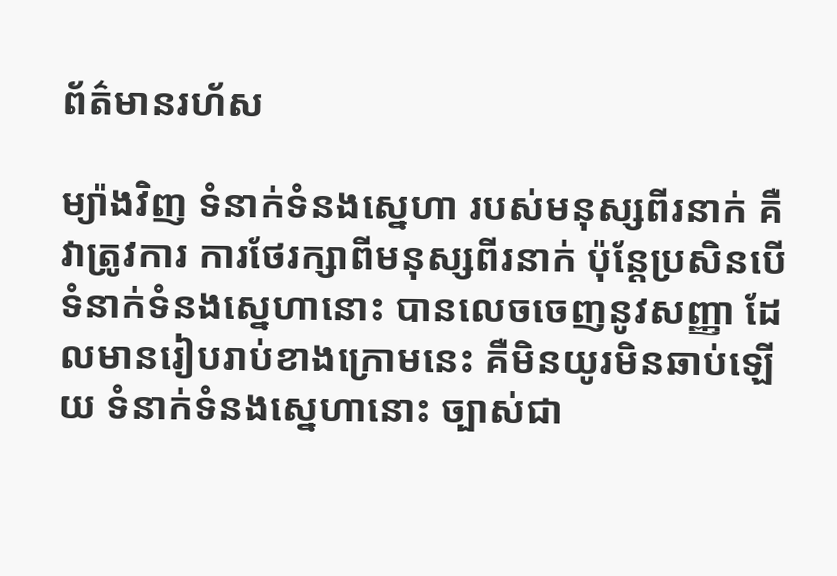ព័ត៌មានរហ័ស

ម្យ៉ាងវិញ ទំនាក់ទំនងស្នេហា របស់មនុស្សពីរនាក់ គឺវាត្រូវការ ការថែរក្សាពីមនុស្សពីរនាក់ ប៉ុន្តែប្រសិនបើទំនាក់ទំនងស្នេហានោះ បានលេចចេញនូវសញ្ញា ដែលមានរៀបរាប់ខាងក្រោមនេះ គឺមិនយូរមិនឆាប់ឡើយ ទំនាក់ទំនងស្នេហានោះ ច្បាស់ជា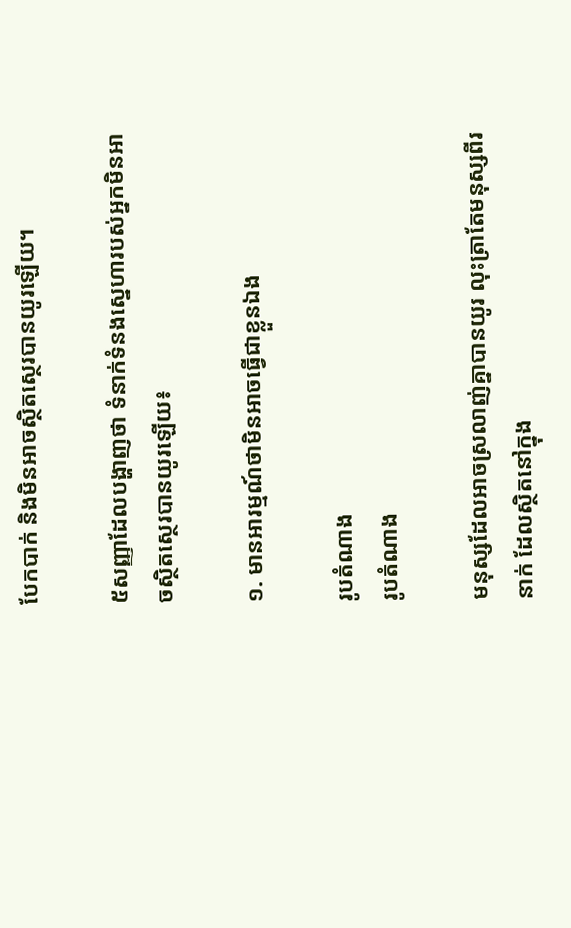បែកបាក់ និងមិនអាចស្ថិតស្ថេរបានយូរឡើយ។

៥សញ្ញាដែលបង្ហាញថា ទំនាក់ទំនងស្នេហារបស់អ្នកមិនអាចស្ថិតស្ថេរបានយូរឡើយ៖

១. មានអារម្មណ៍ថាមិនអាចធ្វើជាខ្លួនឯង

រូបតំណាង
រូបតំណាង

មនុស្សដែលអាចស្រលាញ់គ្នាបានយូរ លុះត្រាតែមនុស្សពីរនាក់ ដែលស្ថិតនៅក្នុង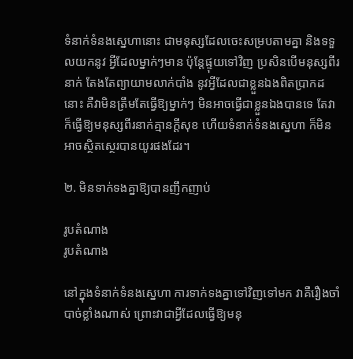ទំនាក់ទំនងស្នេហានោះ ជាមនុស្សដែលចេះសម្របតាមគ្នា និងទទួលយកនូវ អ្វីដែលម្នាក់ៗមាន ប៉ុន្តែផ្ទុយទៅវិញ ប្រសិនបើមនុស្សពីរនាក់ តែងតែព្យាយាមលាក់បាំង នូវអ្វីដែលជាខ្លួនឯងពិតប្រាកដនោះ គឺវាមិនត្រឹមតែធ្វើឱ្យម្នាក់ៗ មិនអាចធ្វើជាខ្លួនឯងបានទេ តែវាក៏ធ្វើឱ្យមនុស្សពីរនាក់គ្មានក្តីសុខ ហើយទំនាក់ទំនងស្នេហា ក៏មិនអាចស្ថិតស្ថេរបានយូរផងដែរ។

២. មិនទាក់ទងគ្នាឱ្យបានញឹកញាប់

រូបតំណាង
រូបតំណាង

នៅក្នុងទំនាក់ទំនងស្នេហា ការទាក់ទងគ្នាទៅវិញទៅមក វាគឺរឿងចាំបាច់ខ្លាំងណាស់ ព្រោះវាជាអ្វីដែលធ្វើឱ្យមនុ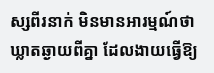ស្សពីរនាក់ មិនមានអារម្មណ៍ថាឃ្លាតឆ្ងាយពីគ្នា ដែលងាយធ្វើឱ្យ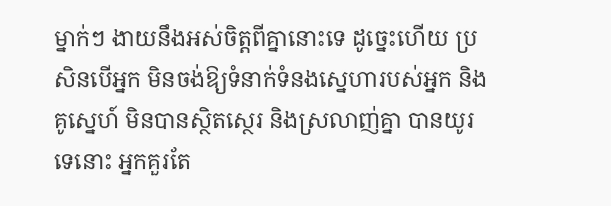ម្នាក់ៗ ងាយនឹងអស់ចិត្តពីគ្នានោះទេ ដូច្នេះហើយ ប្រសិនបើអ្នក មិនចង់ឱ្យទំនាក់ទំនងស្នេហារបស់អ្នក និងគូស្នេហ៍ មិនបានស្ថិតស្ថេរ និងស្រលាញ់គ្នា បានយូរទេនោះ អ្នកគួរតែ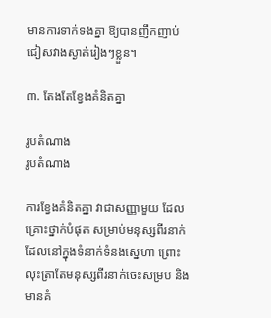មានការទាក់ទងគ្នា ឱ្យបានញឹកញាប់ ជៀសវាងស្ងាត់រៀងៗខ្លួន។

៣. តែងតែខ្វែងគំនិតគ្នា

រូបតំណាង
រូបតំណាង

ការខ្វែងគំនិតគ្នា វាជាសញ្ញាមួយ ដែលគ្រោះថ្នាក់បំផុត សម្រាប់មនុស្សពីរនាក់ ដែលនៅក្នុងទំនាក់ទំនងស្នេហា ព្រោះលុះត្រាតែមនុស្សពីរនាក់ចេះសម្រប និងមានគំ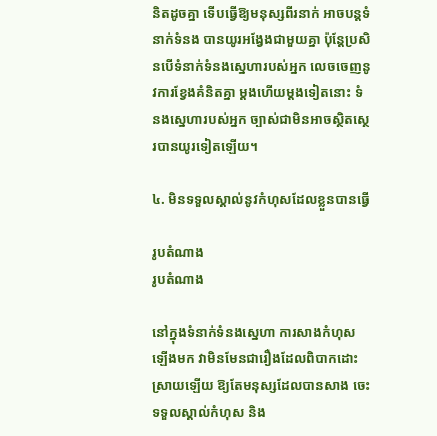និតដូចគ្នា ទើបធ្វើឱ្យមនុស្សពីរនាក់ អាចបន្តទំនាក់ទំនង បានយូរអង្វែងជាមួយគ្នា ប៉ុន្តែប្រសិនបើទំនាក់ទំនងស្នេហារបស់អ្នក លេចចេញនូវការខ្វែងគំនិតគ្នា ម្តងហើយម្តងទៀតនោះ ទំនងស្នេហារបស់អ្នក ច្បាស់ជាមិនអាចស្ថិតស្ថេរបានយូរទៀតឡើយ។

៤. មិនទទួលស្គាល់នូវកំហុសដែលខ្លួនបានធ្វើ

រូបតំណាង
រូបតំណាង

នៅក្នុងទំនាក់ទំនងស្នេហា ការសាងកំហុសឡើងមក វាមិនមែនជារឿងដែលពិបាកដោះស្រាយឡើយ ឱ្យតែមនុស្សដែលបានសាង ចេះទទួលស្គាល់កំហុស និង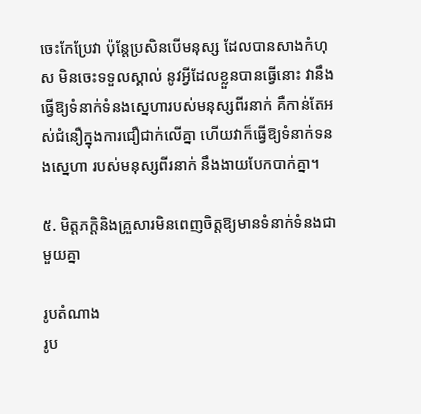ចេះកែប្រែវា ប៉ុន្តែប្រសិនបើមនុស្ស ដែលបានសាងកំហុស មិនចេះទទួលស្គាល់ នូវអ្វីដែលខ្លួនបានធ្វើនោះ វានឹងធ្វើឱ្យទំនាក់ទំនងស្នេហារបស់មនុស្សពីរនាក់ គឺកាន់តែអស់ជំនឿក្នុងការជឿជាក់លើគ្នា ហើយវាក៏ធ្វើឱ្យទំនាក់ទនងស្នេហា របស់មនុស្សពីរនាក់ នឹងងាយបែកបាក់គ្នា។

៥. មិត្តភក្តិនិងគ្រួសារមិនពេញចិត្តឱ្យមានទំនាក់ទំនងជាមួយគ្នា

រូបតំណាង
រូប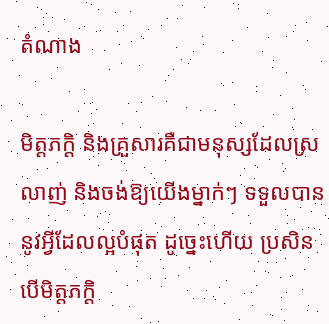តំណាង

មិត្តភក្តិ និងគ្រួសារគឺជាមនុស្សដែលស្រលាញ់ និងចង់ឱ្យយើងម្នាក់ៗ ទទួលបាននូវអ្វីដែលល្អបំផុត ដូច្នេះហើយ ប្រសិនបើមិត្តភក្តិ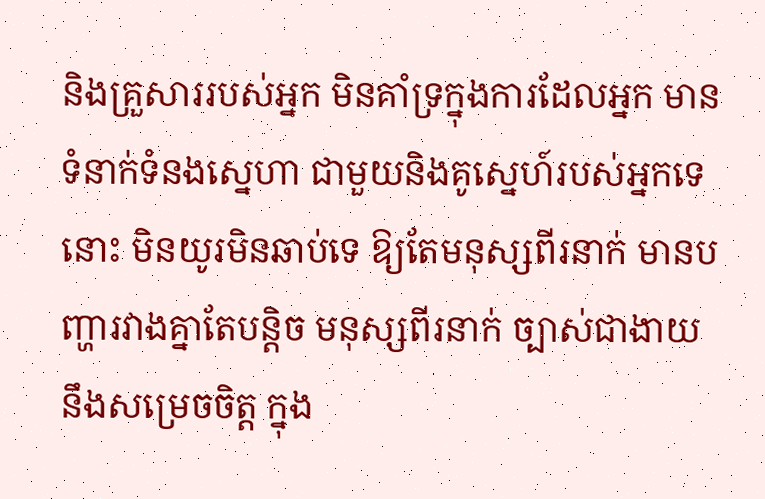និងគ្រួសាររបស់អ្នក មិនគាំទ្រក្នុងការដែលអ្នក មានទំនាក់ទំនងស្នេហា ជាមួយនិងគូស្នេហ៍របស់អ្នកទេនោះ មិនយូរមិនឆាប់ទេ ឱ្យតែមនុស្សពីរនាក់ មានបញ្ហារវាងគ្នាតែបន្តិច មនុស្សពីរនាក់ ច្បាស់ជាងាយនឹងសម្រេចចិត្ត ក្នុង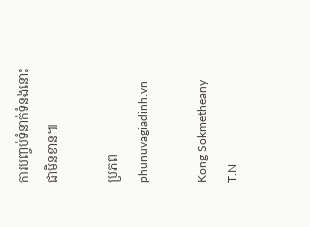ការបញ្ចប់ទំនាក់ទំនងនោះជាមិនខាន៕

ប្រភពphunuvagiadinh.vn

Kong Sokmetheany
T.N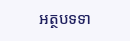អត្ថបទទា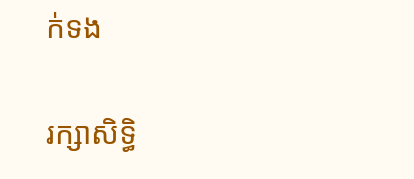ក់ទង

រក្សាសិទ្ធិ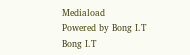Mediaload
Powered by Bong I.T Bong I.T